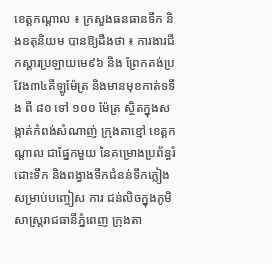ខេត្តកណ្តាល ៖ ក្រសួងធនធានទឹក និងឧតុនិយម បានឱ្យដឹងថា ៖ ការងារជីកស្តារប្រឡាយមេ៩៦ និង ព្រែកគង់ប្រវែង៣៤គីឡូម៉ែត្រ និងមានមុខកាត់ទទឹង ពី ៨០ ទៅ ១០០ ម៉ែត្រ ស្ថិតក្នុងសង្កាត់កំពង់សំណាញ់ ក្រុងតាខ្មៅ ខេត្តកណ្តាល ជាផ្នែកមួយ នៃគម្រោងប្រព័ន្ធរំដោះទឹក និងពង្វាងទឹកជំនន់ទឹកភ្លៀងសម្រាប់បញ្ចៀស ការ ជន់លិចក្នុងភូមិសាស្ត្ររាជធានីភ្នំពេញ ក្រុងតា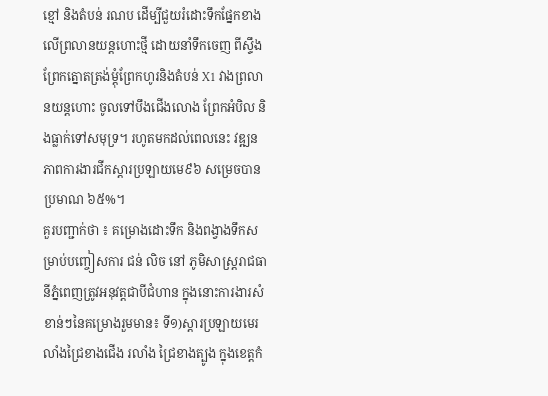ខ្មៅ និងតំបន់ រណប ដើម្បីជួយរំដោះទឹកផ្នែកខាងលើព្រលានយន្តហោះថ្មី ដោយនាំទឹកចេញ ពីស្ទឹងព្រែកត្នោតត្រង់ម្តុំព្រែកហូរនិងតំបន់ X1 វាងព្រលានយន្តហោះ ចូលទៅបឹងជើងលោង ព្រែកអំបិល និងធ្លាក់ទៅសមុទ្រ។ រហូតមកដល់ពេលនេះ វឌ្ឍនភាពការងារជីកស្តារប្រឡាយមេ៩៦ សម្រេចបានប្រមាណ ៦៥%។
គួរបញ្ជាក់ថា ៖ គម្រោងដោះទឹក និងពង្វាងទឹកសម្រាប់បញ្ចៀសការ ជន់ លិច នៅ ភូមិសាស្រ្តរាជធានីភ្នំពេញត្រូវអនុវត្តជាបីជំហាន ក្នុងនោះការងារសំខាន់ៗនៃគម្រោងរួមមាន៖ ទី១)ស្តារប្រឡាយមេរលាំងជ្រៃខាងជើង រលាំង ជ្រៃខាងត្បូង ក្នុងខេត្តកំ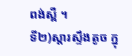ពង់ស្ពឺ ។
ទី២)ស្តារស្ទឹងតូច ក្នុ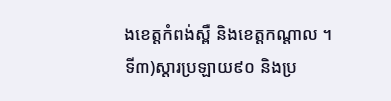ងខេត្តកំពង់ស្ពឺ និងខេត្តកណ្តាល ។
ទី៣)ស្តារប្រឡាយ៩០ និងប្រ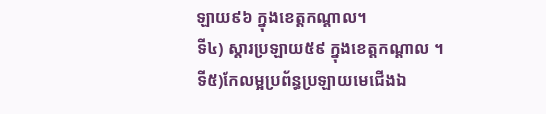ឡាយ៩៦ ក្នុងខេត្តកណ្តាល។
ទី៤) ស្តារប្រឡាយ៥៩ ក្នុងខេត្តកណ្តាល ។
ទី៥)កែលម្អប្រព័ន្ធប្រឡាយមេជើងឯ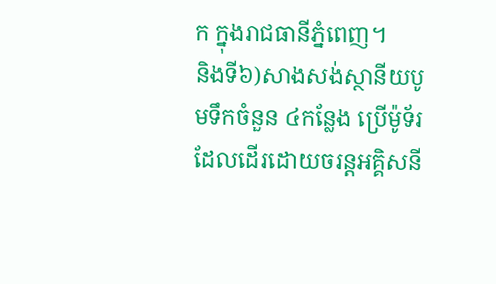ក ក្នុងរាជធានីភ្នំពេញ។
និងទី៦)សាងសង់ស្ថានីយបូមទឹកចំនួន ៤កន្លែង ប្រើម៉ូទ័រដែលដើរដោយចរន្តអគ្គិសនី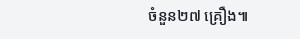ចំនួន២៧ គ្រឿង៕